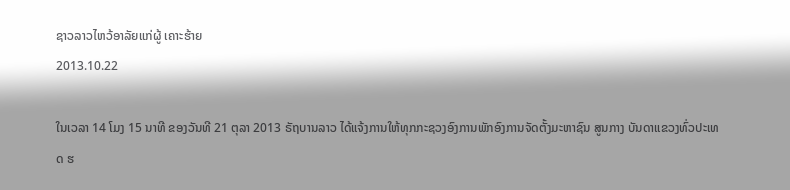ຊາວລາວໄຫວ້ອາລັຍແກ່ຜູ້ ເຄາະຮ້າຍ
2013.10.22

ໃນເວລາ 14 ໂມງ 15 ນາທີ ຂອງວັນທີ 21 ຕຸລາ 2013 ຣັຖບານລາວ ໄດ້ແຈ້ງການໃຫ້ທຸກກະຊວງອົງການພັກອົງການຈັດຕັ້ງມະຫາຊົນ ສູນກາງ ບັນດາແຂວງທົ່ວປະເທດ ຮ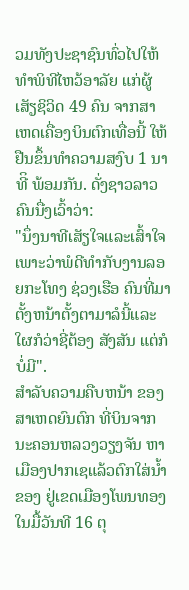ວມທັງປະຊາຊົນທົ່ວໄປໃຫ້ທຳພິທີໄຫວ້ອາລັຍ ແກ່ຜູ້ເສັຽຊິວິດ 49 ຄົນ ຈາກສາເຫດເຄື່ອງບິນຕົກເທື່ອນີ້ ໃຫ້ຢືນຂຶ້ນທໍາຄວາມສງົບ 1 ນາທີິ ພ້ອມກັນ. ດັ່ງຊາວລາວຄົນນື່ງເວົ້າວ່າ:
"ນຶ່ງນາທີເສັຽໃຈແລະເສົ້າໃຈ ເພາະວ່າພໍດີທໍາກັບງານລອຍກະໂທງ ຊ່ວງເຮືອ ຄົນທີ່ມາຕັ້ງຫນ້າຕັ້ງຕາມາລໍນີ້ແລະ ໃຜກໍວ່າຊີ່ຕ້ອງ ສັງສັນ ແຕ່ກໍບໍ່ມີ".
ສໍາລັບຄວາມຄືບຫນ້າ ຂອງສາເຫດຍົນຕົກ ທີ່ບິນຈາກນະຄອນຫລວງວຽງຈັນ ຫາເມືອງປາກເຊແລ້ວຕົກໃສ່ນໍ້າຂອງ ຢູ່ເຂດເມືອງໂພນທອງ ໃນມື້ວັນທີ 16 ຕຸ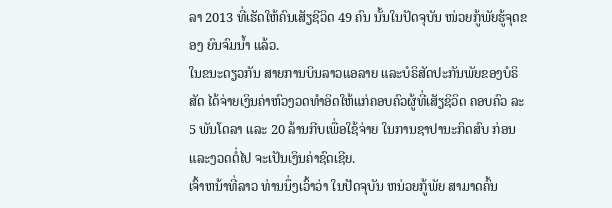ລາ 2013 ທີ່ເຮັດໃຫ້ຄົນເສັຽຊີວິດ 49 ຄົນ ນັ້ນໃນປັດຈຸບັນ ໜ່ວຍກູ້ພັຍຮູ້ຈຸດຂອງ ຍົນຈົມນໍ້າ ແລ້ວ.
ໃນຂນະດຽວກັນ ສາຍການບິນລາວແອລາຍ ແລະບໍຣິສັດປະກັນພັຍຂອງບໍຣິສັດ ໄດ້ຈ່າຍເງິນຄ່າຫົວງວດທຳອິດໃຫ້ແກ່ຄອບຄົວຜູ້ທີ່ເສັຽຊິວິດ ຄອບຄົວ ລະ 5 ພັນໂດລາ ແລະ 20 ລ້ານກີບເພື່ອໃຊ້ຈ່າຍ ໃນການຊາປານະກິດສົບ ກ່ອນແລະງວດຕໍ່ໄປ ຈະເປັນເງິນຄ່າຊົດເຊີຍ.
ເຈົ້າຫນ້າທີ່ລາວ ທ່ານນຶ່ງເວົ້າວ່າ ໃນປັດຈຸບັນ ຫນ່ວຍກູ້ພັຍ ສາມາດຄົ້ນ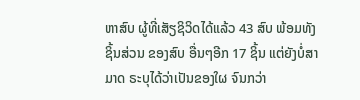ຫາສົບ ຜູ້ທີ່ເສັຽຊິວິດໄດ້ແລ້ວ 43 ສົບ ພ້ອມທັງຊິ້ນສ່ວນ ຂອງສົບ ອື່ນໆອີກ 17 ຊິ້ນ ແຕ່ຍັງບໍ່ສາມາດ ຣະບຸໄດ້ວ່າເປັນຂອງໃຜ ຈົນກວ່າ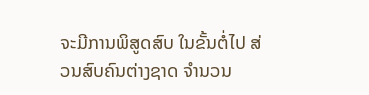ຈະມີການພິສູດສົບ ໃນຂັ້ນຕໍ່ໄປ ສ່ວນສົບຄົນຕ່າງຊາດ ຈຳນວນ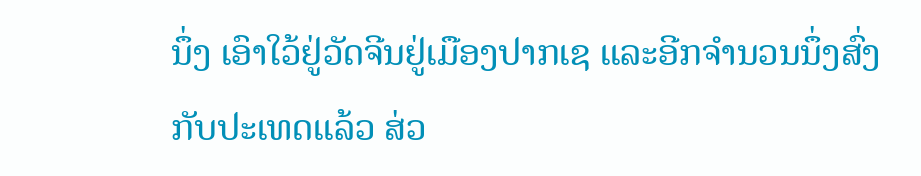ນຶ່ງ ເອົາໃວ້ຢູ່ວັດຈີນຢູ່ເມືອງປາກເຊ ແລະອີກຈຳນວນນຶ່ງສົ່ງກັບປະເທດແລ້ວ ສ່ວ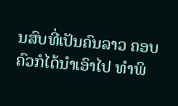ນສົບທີ່ເປັນຄົນລາວ ຄອບຄົວກໍໄດ້ນໍາເອົາໄປ ທຳພິ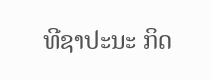ທີຊາປະນະ ກິດ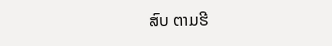ສົບ ຕາມຮີ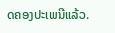ດຄອງປະເພນີແລ້ວ.